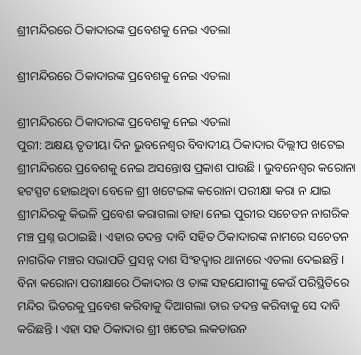ଶ୍ରୀମନ୍ଦିରରେ ଠିକାଦାରଙ୍କ ପ୍ରବେଶକୁ ନେଇ ଏତଲା

ଶ୍ରୀମନ୍ଦିରରେ ଠିକାଦାରଙ୍କ ପ୍ରବେଶକୁ ନେଇ ଏତଲା

ଶ୍ରୀମନ୍ଦିରରେ ଠିକାଦାରଙ୍କ ପ୍ରବେଶକୁ ନେଇ ଏତଲା
ପୁରୀ: ଅକ୍ଷୟ ତୃତୀୟା ଦିନ ଭୁବନେଶ୍ୱର ବିବାଦୀୟ ଠିକାଦାର ଦିଲ୍ଲୀପ ଖଟେଇ ଶ୍ରୀମନ୍ଦିରରେ ପ୍ରବେଶକୁ ନେଇ ଅସନ୍ତୋଷ ପ୍ରକାଶ ପାଉଛି । ଭୁବନେଶ୍ୱର କରୋନା ହଟସ୍ପଟ ହୋଇଥିବା ବେଳେ ଶ୍ରୀ ଖଟେଇଙ୍କ କରୋନା ପରୀକ୍ଷା କରା ନ ଯାଇ ଶ୍ରୀମନ୍ଦିରକୁ କିଭଳି ପ୍ରବେଶ କରାଗଲା ତାହା ନେଇ ପୁରୀର ସଚେତନ ନାଗରିକ ମଞ୍ଚ ପ୍ରଶ୍ନ ଉଠାଇଛି । ଏହାର ତଦନ୍ତ ଦାବି ସହିତ ଠିକାଦାରଙ୍କ ନାମରେ ସଚେତନ ନାଗରିକ ମଞ୍ଚର ସଭାପତି ପ୍ରସନ୍ନ ଦାଶ ସିଂହଦ୍ୱାର ଥାନାରେ ଏତଲା ଦେଇଛନ୍ତି । ବିନା କରୋନା ପରୀକ୍ଷାରେ ଠିକାଦାର ଓ ତାଙ୍କ ସହଯୋଗୀଙ୍କୁ କେଉଁ ପରିସ୍ଥିତିରେ ମନ୍ଦିର ଭିତରକୁ ପ୍ରବେଶ କରିବାକୁ ଦିଆଗଲା ତାର ତଦନ୍ତ କରିବାକୁ ସେ ଦାବି କରିଛନ୍ତି । ଏହା ସହ ଠିକାଦାର ଶ୍ରୀ ଖଟେଇ ଲକଡାଉନ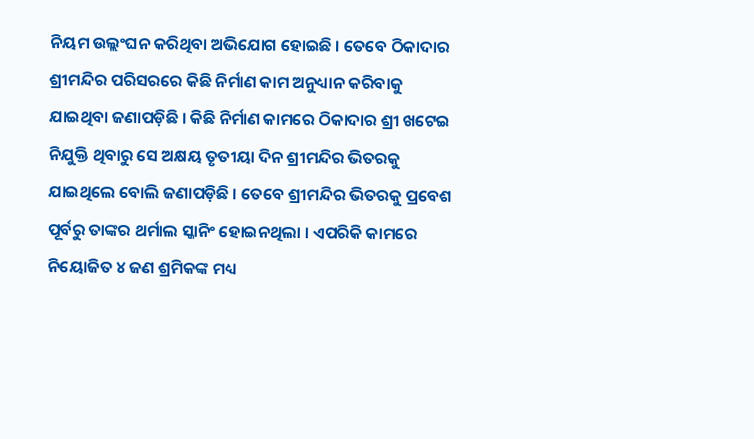ନିୟମ ଉଲ୍ଲଂଘନ କରିଥିବା ଅଭିଯୋଗ ହୋଇଛି । ତେବେ ଠିକାଦାର ଶ୍ରୀମନ୍ଦିର ପରିସରରେ କିଛି ନିର୍ମାଣ କାମ ଅନୁଧ୍ୟାନ କରିବାକୁ ଯାଇଥିବା ଜଣାପଡ଼ିଛି । କିଛି ନିର୍ମାଣ କାମରେ ଠିକାଦାର ଶ୍ରୀ ଖଟେଇ ନିଯୁକ୍ତି ଥିବାରୁ ସେ ଅକ୍ଷୟ ତୃତୀୟା ଦିନ ଶ୍ରୀମନ୍ଦିର ଭିତରକୁ ଯାଇଥିଲେ ବୋଲି ଜଣାପଡ଼ିଛି । ତେବେ ଶ୍ରୀମନ୍ଦିର ଭିତରକୁ ପ୍ରବେଶ ପୂର୍ବରୁ ତାଙ୍କର ଥର୍ମାଲ ସ୍କାନିଂ ହୋଇନଥିଲା । ଏପରିକି କାମରେ ନିୟୋଜିତ ୪ ଜଣ ଶ୍ରମିକଙ୍କ ମଧ୍ୟ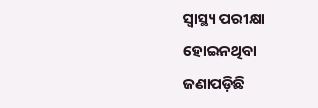ସ୍ୱାସ୍ଥ୍ୟ ପରୀକ୍ଷା ହୋଇନଥିବା ଜଣାପଡ଼ିଛି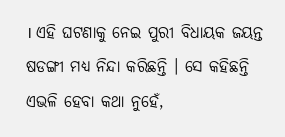। ଏହି ଘଟଣାକୁ ନେଇ ପୁରୀ ବିଧାୟକ ଜୟନ୍ତ ଷଡଙ୍ଗୀ ମଧ୍ୟ ନିନ୍ଦା କରିଛନ୍ତି । ସେ କହିଛନ୍ତି ଏଭଳି ହେବା କଥା ନୁହେଁ,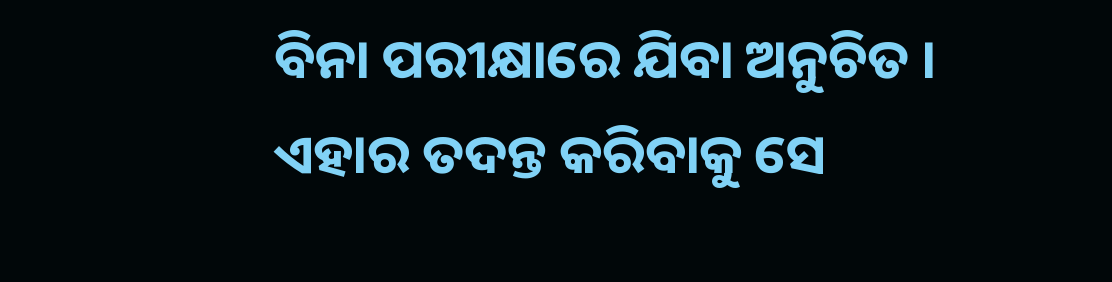ବିନା ପରୀକ୍ଷାରେ ଯିବା ଅନୁଚିତ । ଏହାର ତଦନ୍ତ କରିବାକୁ ସେ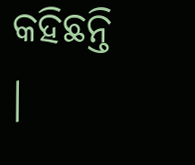କହିଛନ୍ତି ।